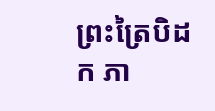ព្រះត្រៃបិដក ភា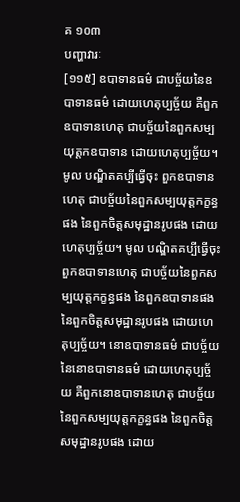គ ១០៣
បញ្ហាវារៈ
[១១៥] ឧបាទានធម៌ ជាបច្ច័យនៃឧបាទានធម៌ ដោយហេតុប្បច្ច័យ គឺពួកឧបាទានហេតុ ជាបច្ច័យនៃពួកសម្បយុត្តកឧបាទាន ដោយហេតុប្បច្ច័យ។ មូល បណ្ឌិតគប្បីធ្វើចុះ ពួកឧបាទានហេតុ ជាបច្ច័យនៃពួកសម្បយុត្តកក្ខន្ធផង នៃពួកចិត្តសមុដ្ឋានរូបផង ដោយហេតុប្បច្ច័យ។ មូល បណ្ឌិតគប្បីធ្វើចុះ ពួកឧបាទានហេតុ ជាបច្ច័យនៃពួកសម្បយុត្តកក្ខន្ធផង នៃពួកឧបាទានផង នៃពួកចិត្តសមុដ្ឋានរូបផង ដោយហេតុប្បច្ច័យ។ នោឧបាទានធម៌ ជាបច្ច័យនៃនោឧបាទានធម៌ ដោយហេតុប្បច្ច័យ គឺពួកនោឧបាទានហេតុ ជាបច្ច័យនៃពួកសម្បយុត្តកក្ខន្ធផង នៃពួកចិត្តសមុដ្ឋានរូបផង ដោយ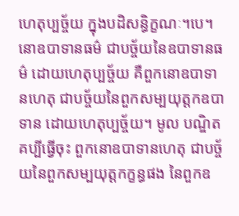ហេតុប្បច្ច័យ ក្នុងបដិសន្ធិក្ខណៈ។បេ។ នោឧបាទានធម៌ ជាបច្ច័យនៃឧបាទានធម៌ ដោយហេតុប្បច្ច័យ គឺពួកនោឧបាទានហេតុ ជាបច្ច័យនៃពួកសម្បយុត្តកឧបាទាន ដោយហេតុប្បច្ច័យ។ មូល បណ្ឌិតគប្បីធ្វើចុះ ពួកនោឧបាទានហេតុ ជាបច្ច័យនៃពួកសម្បយុត្តកក្ខន្ធផង នៃពួកឧ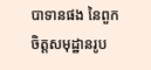បាទានផង នៃពួកចិត្តសមុដ្ឋានរូប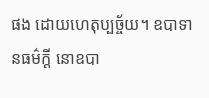ផង ដោយហេតុប្បច្ច័យ។ ឧបាទានធម៌ក្តី នោឧបា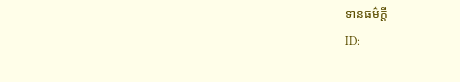ទានធម៌ក្តី
ID: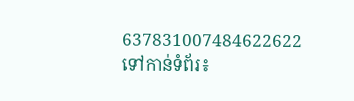637831007484622622
ទៅកាន់ទំព័រ៖